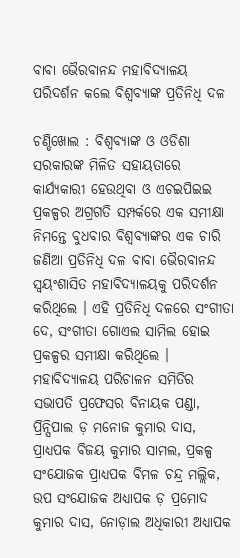ବାବା ଭୈରବାନନ୍ଦ ମହାବିଦ୍ୟାଳୟ ପରିଦର୍ଶନ କଲେ ବିଶ୍ୱବ୍ୟାଙ୍କ ପ୍ରତିନିଧି ଦଳ

ଚଣ୍ଡିଖୋଲ : ବିଶ୍ୱବ୍ୟାଙ୍କ ଓ ଓଡିଶା ସରକାରଙ୍କ ମିଳିତ ସହାୟତାରେ କାର୍ଯ୍ୟକାରୀ ହେଉଥିବା ଓ ଏଚଇପିଇଇ ପ୍ରକଳ୍ପର ଅଗ୍ରଗତି ସମ୍ପର୍କରେ ଏକ ସମୀକ୍ଷା ନିମନ୍ତେ ବୁଧବାର ବିଶ୍ୱବ୍ୟାଙ୍କର ଏକ ଚାରି ଜଣିଆ ପ୍ରତିନିଧି ଦଳ ବାବା ଭୈରବାନନ୍ଦ ସ୍ୱୟଂଶାସିତ ମହାବିଦ୍ୟାଳୟକୁ ପରିଦର୍ଶନ କରିଥିଲେ । ଏହି ପ୍ରତିନିଧି ଦଳରେ ସଂଗୀତା ଦେ, ସଂଗୀତା ଗୋଏଲ ସାମିଲ ହୋଇ ପ୍ରକଳ୍ପର ସମୀକ୍ଷା କରିଥିଲେ । ମହାବିଦ୍ୟାଳୟ ପରିଚାଳନ ସମିତିର ସଭାପତି ପ୍ରଫେସର ବିନାୟକ ପଣ୍ଡା, ପ୍ରିନ୍ସିପାଲ ଡ଼ ମନୋଜ କୁମାର ଦାସ, ପ୍ରାଧ୍ୟପକ ବିଜୟ କୁମାର ସାମଲ, ପ୍ରକଳ୍ପ ସଂଯୋଜକ ପ୍ରାଧ୍ୟପକ ବିମଳ ଚନ୍ଦ୍ର ମଲ୍ଲିକ, ଉପ ସଂଯୋଜକ ଅଧ୍ୟାପକ ଡ଼ ପ୍ରମୋଦ କୁମାର ଦାସ, ନୋଡ଼ାଲ ଅଧିକାରୀ ଅଧ୍ୟାପକ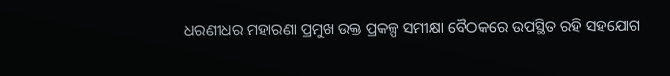ଧରଣୀଧର ମହାରଣା ପ୍ରମୁଖ ଉକ୍ତ ପ୍ରକଳ୍ପ ସମୀକ୍ଷା ବୈଠକରେ ଉପସ୍ଥିତ ରହି ସହଯୋଗ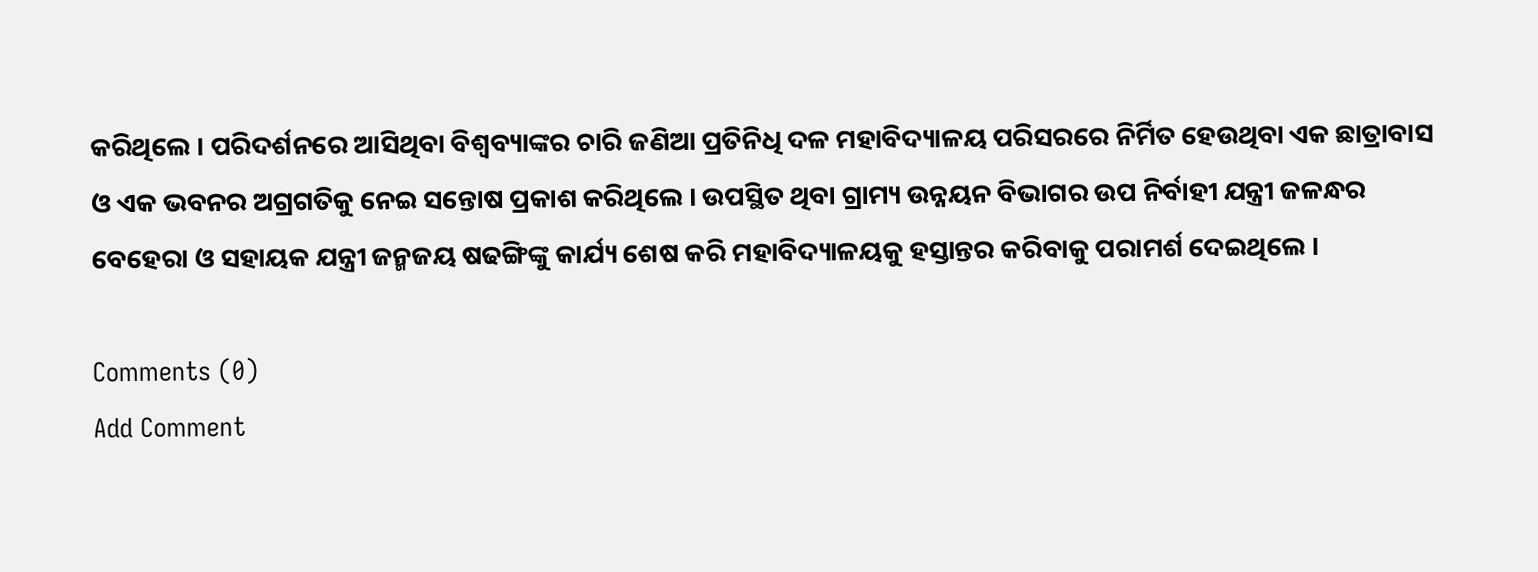କରିଥିଲେ । ପରିଦର୍ଶନରେ ଆସିଥିବା ବିଶ୍ୱବ୍ୟାଙ୍କର ଚାରି ଜଣିଆ ପ୍ରତିନିଧି ଦଳ ମହାବିଦ୍ୟାଳୟ ପରିସରରେ ନିର୍ମିତ ହେଉଥିବା ଏକ ଛାତ୍ରାବାସ ଓ ଏକ ଭବନର ଅଗ୍ରଗତିକୁ ନେଇ ସନ୍ତୋଷ ପ୍ରକାଶ କରିଥିଲେ । ଉପସ୍ଥିତ ଥିବା ଗ୍ରାମ୍ୟ ଉନ୍ନୟନ ବିଭାଗର ଉପ ନିର୍ବାହୀ ଯନ୍ତ୍ରୀ ଜଳନ୍ଧର ବେହେରା ଓ ସହାୟକ ଯନ୍ତ୍ରୀ ଜନ୍ମଜୟ ଷଢଙ୍ଗିଙ୍କୁ କାର୍ଯ୍ୟ ଶେଷ କରି ମହାବିଦ୍ୟାଳୟକୁ ହସ୍ତାନ୍ତର କରିବାକୁ ପରାମର୍ଶ ଦେଇଥିଲେ ।

Comments (0)
Add Comment